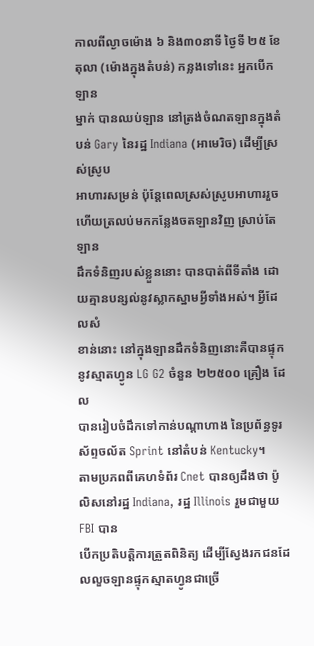កាលពីល្ងាចម៉ោង ៦ និង៣០នាទី ថ្ងៃទី ២៥ ខែ តុលា (ម៉ោងក្នុងតំបន់) កន្លងទៅនេះ អ្នកបើកឡាន
ម្នាក់ បានឈប់ឡាន នៅត្រង់ចំណតឡានក្នុងតំបន់ Gary នៃរដ្ឋ Indiana (អាមេរិច) ដើម្បីស្រស់ស្រូប
អាហារសម្រន់ ប៉ុន្តែពេលស្រស់ស្រូបអាហាររួច ហើយត្រលប់មកកន្លែងចតឡានវិញ ស្រាប់តែឡាន
ដឹកទំនិញរបស់ខ្លួននោះ បានបាត់ពីទីតាំង ដោយគ្មានបន្សល់នូវស្លាកស្នាមអ្វីទាំងអស់។ អ្វីដែលសំ
ខាន់នោះ នៅក្នុងឡានដឹកទំនិញនោះគឺបានផ្ទុកនូវស្មាតហ្វូន LG G2 ចំនួន ២២៥០០ គ្រឿង ដែល
បានរៀបចំដឹកទៅកាន់បណ្តាហាង នៃប្រព័ន្ធទូរស័ព្ទចល័ត Sprint នៅតំបន់ Kentucky។
តាមប្រភពពីគេហទំព័រ Cnet បានឲ្យដឹងថា ប៉ូលិសនៅរដ្ឋ Indiana, រដ្ឋ Illinois រួមជាមួយ FBI បាន
បើកប្រតិបត្តិការត្រួតពិនិត្យ ដើម្បីស្វែងរកជនដែលលួចឡានផ្ទុកស្មាតហ្វូនជាច្រើ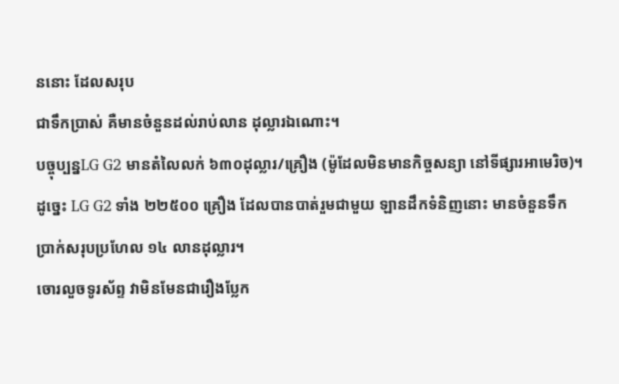ននោះ ដែលសរុប
ជាទឹកប្រាស់ គឺមានចំនួនដល់រាប់លាន ដុល្លារឯណោះ។
បច្ចុប្បន្នLG G2 មានតំលៃលក់ ៦៣០ដុល្លារ/គ្រឿង (ម៉ូដែលមិនមានកិច្ចសន្យា នៅទីផ្សារអាមេរិច)។
ដូច្នេះ LG G2 ទាំង ២២៥០០ គ្រឿង ដែលបានបាត់រួមជាមួយ ឡានដឹកទំនិញនោះ មានចំនួនទឹក
ប្រាក់សរុបប្រហែល ១៤ លានដុល្លារ។
ចោរលួចទូរស័ព្ទ វាមិនមែនជារឿងប្លែក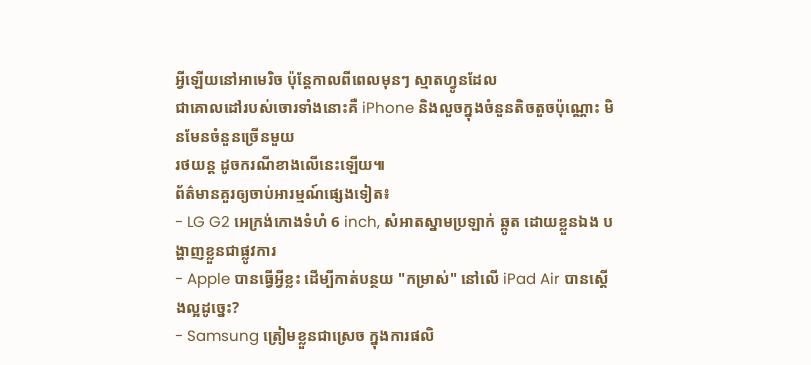អ្វីឡើយនៅអាមេរិច ប៉ុន្តែកាលពីពេលមុនៗ ស្មាតហ្វូនដែល
ជាគោលដៅរបស់ចោរទាំងនោះគឺ iPhone និងលួចក្នុងចំនួនតិចតួចប៉ុណ្ណោះ មិនមែនចំនួនច្រើនមួយ
រថយន្ត ដូចករណីខាងលើនេះឡើយ៕
ព័ត៌មានគួរឲ្យចាប់អារម្មណ៍ផ្សេងទៀត៖
- LG G2 អេក្រង់កោងទំហំ 6 inch, សំអាតស្នាមប្រឡាក់ ឆ្កូត ដោយខ្លួនឯង បង្ហាញខ្លួនជាផ្លូវការ
- Apple បានធ្វើអ្វីខ្លះ ដើម្បីកាត់បន្ថយ "កម្រាស់" នៅលើ iPad Air បានស្តើងល្អដូច្នេះ?
- Samsung ត្រៀមខ្លួនជាស្រេច ក្នុងការផលិ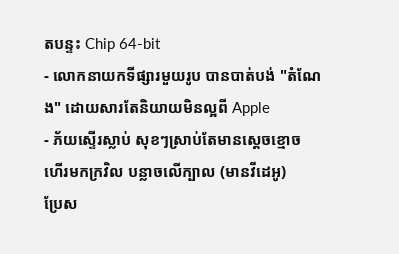តបន្ទះ Chip 64-bit
- លោកនាយកទីផ្សារមួយរូប បានបាត់បង់ "តំណែង" ដោយសារតែនិយាយមិនល្អពី Apple
- ភ័យស្ទើរស្លាប់ សុខៗស្រាប់តែមានស្តេចខ្មោច ហើរមកក្រវិល បន្លាចលើក្បាល (មានវីដេអូ)
ប្រែស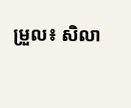ម្រួល៖ សិលា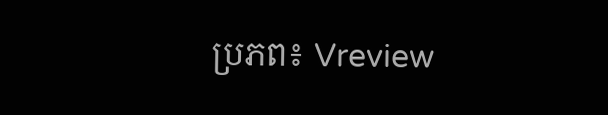ប្រភព៖ Vreview